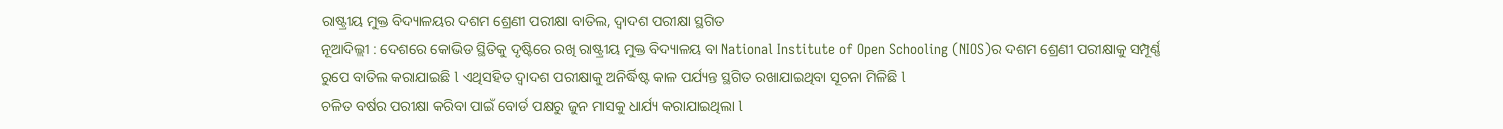ରାଷ୍ଟ୍ରୀୟ ମୁକ୍ତ ବିଦ୍ୟାଳୟର ଦଶମ ଶ୍ରେଣୀ ପରୀକ୍ଷା ବାତିଲ, ଦ୍ୱାଦଶ ପରୀକ୍ଷା ସ୍ଥଗିତ
ନୂଆଦିଲ୍ଲୀ : ଦେଶରେ କୋଭିଡ ସ୍ଥିତିକୁ ଦୃଷ୍ଟିରେ ରଖି ରାଷ୍ଟ୍ରୀୟ ମୁକ୍ତ ବିଦ୍ୟାଳୟ ବା National Institute of Open Schooling (NIOS)ର ଦଶମ ଶ୍ରେଣୀ ପରୀକ୍ଷାକୁ ସମ୍ପୂର୍ଣ୍ଣ ରୁପେ ବାତିଲ କରାଯାଇଛି l ଏଥିସହିତ ଦ୍ୱାଦଶ ପରୀକ୍ଷାକୁ ଅନିର୍ଦ୍ଧିଷ୍ଟ କାଳ ପର୍ଯ୍ୟନ୍ତ ସ୍ଥଗିତ ରଖାଯାଇଥିବା ସୂଚନା ମିଳିଛି l
ଚଳିତ ବର୍ଷର ପରୀକ୍ଷା କରିବା ପାଇଁ ବୋର୍ଡ ପକ୍ଷରୁ ଜୁନ ମାସକୁ ଧାର୍ଯ୍ୟ କରାଯାଇଥିଲା l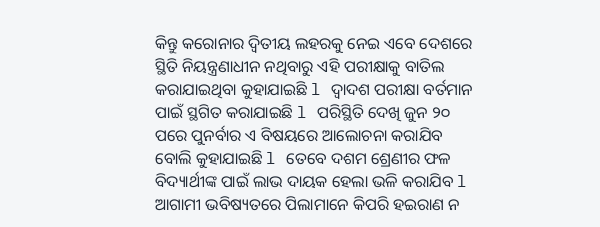କିନ୍ତୁ କରୋନାର ଦ୍ଵିତୀୟ ଲହରକୁ ନେଇ ଏବେ ଦେଶରେ ସ୍ଥିତି ନିୟନ୍ତ୍ରଣାଧୀନ ନଥିବାରୁ ଏହି ପରୀକ୍ଷାକୁ ବାତିଲ କରାଯାଇଥିବା କୁହାଯାଇଛି l ଦ୍ୱାଦଶ ପରୀକ୍ଷା ବର୍ତମାନ ପାଇଁ ସ୍ଥଗିତ କରାଯାଇଛି l ପରିସ୍ଥିତି ଦେଖି ଜୁନ ୨୦ ପରେ ପୁନର୍ବାର ଏ ବିଷୟରେ ଆଲୋଚନା କରାଯିବ ବୋଲି କୁହାଯାଇଛି l ତେବେ ଦଶମ ଶ୍ରେଣୀର ଫଳ ବିଦ୍ୟାର୍ଥୀଙ୍କ ପାଇଁ ଲାଭ ଦାୟକ ହେଲା ଭଳି କରାଯିବ l ଆଗାମୀ ଭବିଷ୍ୟତରେ ପିଲାମାନେ କିପରି ହଇରାଣ ନ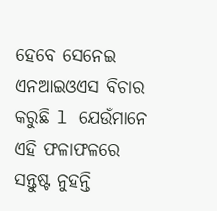ହେବେ ସେନେଇ ଏନଆଇଓଏସ ବିଚାର କରୁଛି l ଯେଉଁମାନେ ଏହି ଫଳାଫଳରେ ସନ୍ତୁଷ୍ଟ ନୁହନ୍ତି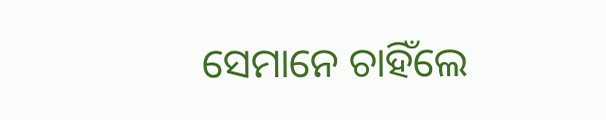ସେମାନେ ଚାହିଁଲେ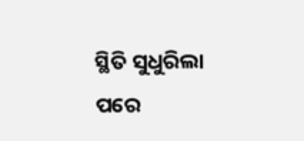ସ୍ଥିତି ସୁଧୁରିଲା ପରେ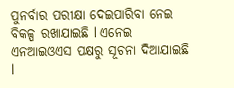ପୁନର୍ବାର ପରୀକ୍ଷା ଦେଇପାରିବା ନେଇ ବିକଳ୍ପ ରଖାଯାଇଛି l ଏନେଇ ଏନଆଇଓଏସ ପକ୍ଷରୁ ସୂଚନା ଦିଆଯାଇଛି l